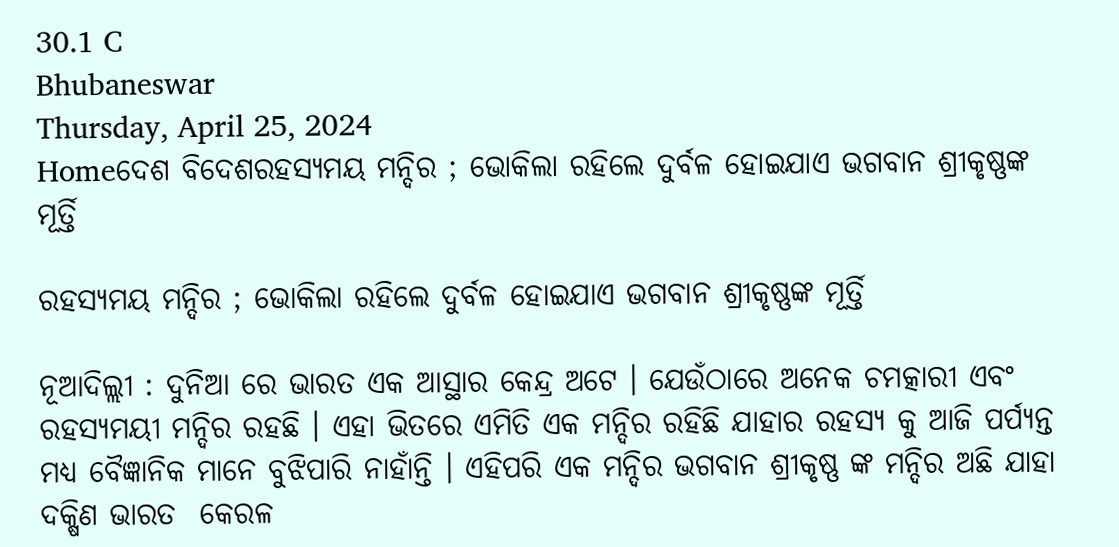30.1 C
Bhubaneswar
Thursday, April 25, 2024
Homeଦେଶ ବିଦେଶରହସ୍ୟମୟ ମନ୍ଦିର ; ଭୋକିଲା ରହିଲେ ଦୁର୍ବଳ ହୋଇଯାଏ ଭଗବାନ ଶ୍ରୀକୃଷ୍ଣଙ୍କ ମୂର୍ତ୍ତି

ରହସ୍ୟମୟ ମନ୍ଦିର ; ଭୋକିଲା ରହିଲେ ଦୁର୍ବଳ ହୋଇଯାଏ ଭଗବାନ ଶ୍ରୀକୃଷ୍ଣଙ୍କ ମୂର୍ତ୍ତି

ନୂଆଦିଲ୍ଲୀ : ଦୁନିଆ ରେ ଭାରତ ଏକ ଆସ୍ଥାର କେନ୍ଦ୍ର ଅଟେ । ଯେଉଁଠାରେ ଅନେକ ଚମତ୍କାରୀ ଏବଂ ରହସ୍ୟମୟୀ ମନ୍ଦିର ରହଛି । ଏହା ଭିତରେ ଏମିତି ଏକ ମନ୍ଦିର ରହିଛି ଯାହାର ରହସ୍ୟ କୁ ଆଜି ପର୍ପ୍ୟନ୍ତ ମଧ୍ୟ ବୈଜ୍ଞାନିକ ମାନେ ବୁଝିପାରି ନାହାଁନ୍ତି । ଏହିପରି ଏକ ମନ୍ଦିର ଭଗବାନ ଶ୍ରୀକୃଷ୍ଣ ଙ୍କ ମନ୍ଦିର ଅଛି ଯାହା ଦକ୍ଷିଣ ଭାରତ  କେରଳ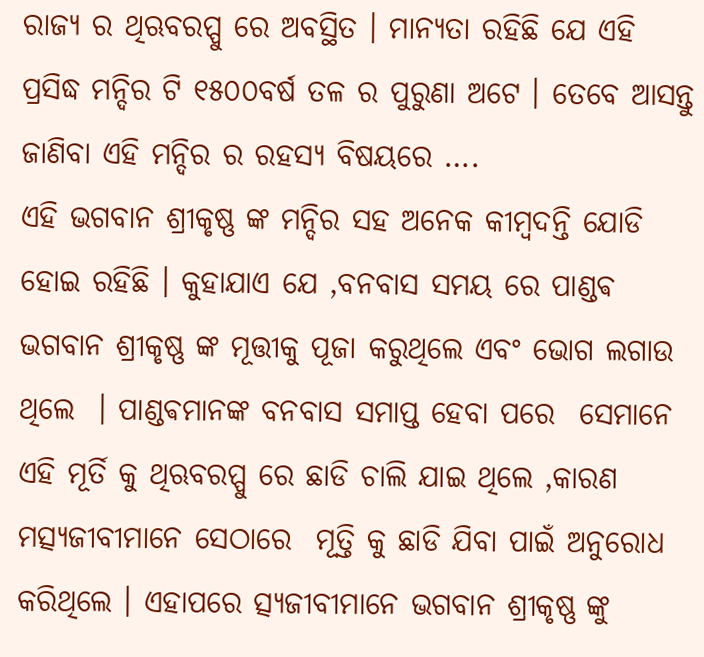ରାଜ୍ୟ ର ଥିଋବରପ୍ପୁ ରେ ଅବସ୍ଥିତ । ମାନ୍ୟତା ରହିଛି ଯେ ଏହି ପ୍ରସିଦ୍ଧ ମନ୍ଦିର ଟି ୧୫୦୦ବର୍ଷ ତଳ ର ପୁରୁଣା ଅଟେ । ତେବେ ଆସନ୍ତୁ ଜାଣିବା ଏହି ମନ୍ଦିର ର ରହସ୍ୟ ବିଷୟରେ ….
ଏହି ଭଗବାନ ଶ୍ରୀକୃଷ୍ଣ ଙ୍କ ମନ୍ଦିର ସହ ଅନେକ କୀମ୍ବଦନ୍ତି ଯୋଡି ହୋଇ ରହିଛି । କୁହାଯାଏ ଯେ ,ବନବାସ ସମୟ ରେ ପାଣ୍ଡଵ ଭଗବାନ ଶ୍ରୀକୃଷ୍ଣ ଙ୍କ ମୂତ୍ତୀକୁ ପୂଜା କରୁଥିଲେ ଏବଂ ଭୋଗ ଲଗାଉ ଥିଲେ  । ପାଣ୍ଡଵମାନଙ୍କ ବନବାସ ସମାପ୍ତ ହେବା ପରେ  ସେମାନେ ଏହି ମୂର୍ତି କୁ ଥିଋବରପ୍ପୁ ରେ ଛାଡି ଚାଲି ଯାଇ ଥିଲେ ,କାରଣ ମତ୍ସ୍ୟଜୀବୀମାନେ ସେଠାରେ  ମୂତ୍ତି କୁ ଛାଡି ଯିବା ପାଇଁ ଅନୁରୋଧ କରିଥିଲେ । ଏହାପରେ ତ୍ସ୍ୟଜୀବୀମାନେ ଭଗବାନ ଶ୍ରୀକୃଷ୍ଣ ଙ୍କୁ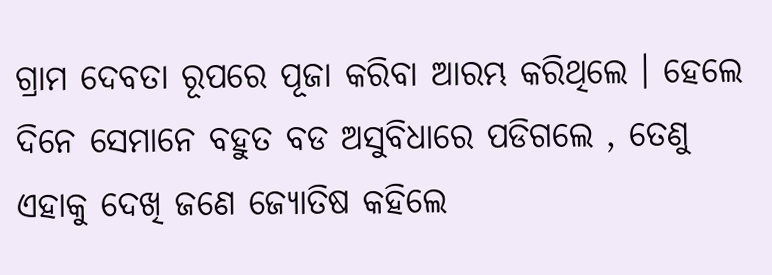ଗ୍ରାମ ଦେବତା ରୂପରେ ପୂଜା କରିବା ଆରମ୍ଭ କରିଥିଲେ । ହେଲେ ଦିନେ ସେମାନେ ବହୁତ ବଡ ଅସୁବିଧାରେ ପଡିଗଲେ , ତେଣୁ ଏହାକୁ ଦେଖି ଜଣେ ଜ୍ୟୋତିଷ କହିଲେ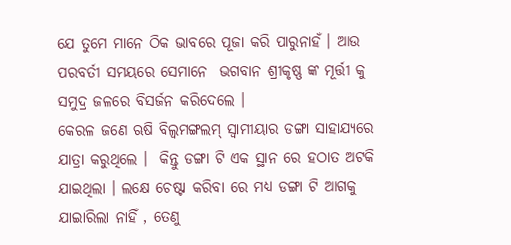ଯେ ତୁମେ ମାନେ ଠିକ ଭାବରେ ପୂଜା କରି ପାରୁନାହଁ । ଆଉ ପରବର୍ତୀ ସମୟରେ ସେମାନେ  ଭଗବାନ ଶ୍ରୀକୃଷ୍ଣ ଙ୍କ ମୂର୍ତ୍ତୀ କୁ ସମୁଦ୍ର ଜଳରେ ବିସର୍ଜନ କରିଦେଲେ ।
କେରଳ ଜଣେ ଋଷି ବିଲ୍ୱମଙ୍ଗଲମ୍ ସ୍ୱାମୀୟାର ଡଙ୍ଗା ସାହାଯ୍ୟରେ ଯାତ୍ରା କରୁଥିଲେ ।  କିନ୍ତୁ ଡଙ୍ଗା ଟି ଏକ ସ୍ଥାନ ରେ ହଠାତ ଅଟକି ଯାଇଥିଲା । ଲକ୍ଷେ ଚେଷ୍ଟା କରିବା ରେ ମଧ୍ୟ ଡଙ୍ଗା ଟି ଆଗକୁ ଯାଇାରିଲା ନାହିଁ , ତେଣୁ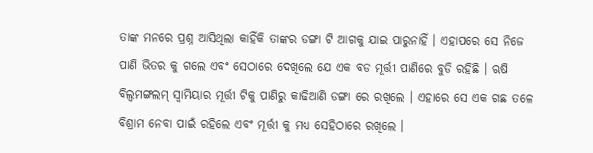ତାଙ୍କ ମନରେ ପ୍ରଶ୍ନ ଆସିଥିଲା କାହିଁକି ତାଙ୍କର ଡଙ୍ଗା ଟି ଆଗକୁ ଯାଇ ପାରୁନାହିଁ । ଏହାପରେ ସେ ନିଜେ ପାଣି ଭିତର କୁ ଗଲେ ଏବଂ ସେଠାରେ ଦେଖିଲେ ଯେ ଏକ ବଡ ମୂର୍ତ୍ତୀ ପାଣିରେ ବୁଡି ରହିଛି । ଋଷି ବିଲ୍ୱମଙ୍ଗଲମ୍ ସ୍ୱାମିୟାର ମୂର୍ତ୍ତୀ ଟିକୁ ପାଣିରୁ କାଢିଆଣି ଡଙ୍ଗା ରେ ରଖିଲେ । ଏହାରେ ସେ ଏକ ଗଛ ତଳେ ବିଶ୍ରାମ ନେବା ପାଇଁ ରହିଲେ ଏବଂ ମୂର୍ତ୍ତୀ କୁ ମଧ୍ୟ ସେହିଠାରେ ରଖିଲେ ।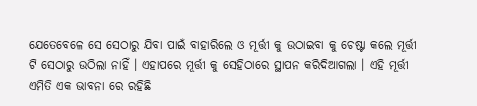ଯେତେବେଳେ ସେ ସେଠାରୁ ଯିବା ପାଇଁ ବାହାରିଲେ ଓ ମୂର୍ତ୍ତୀ କୁ ଉଠାଇବା କୁ ଚେଷ୍ଟା କଲେ ମୂର୍ତ୍ତୀ ଟି ସେଠାରୁ ଉଠିଲା ନାହିଁ । ଏହାପରେ ମୂର୍ତ୍ତୀ କୁ ସେହିଠାରେ ସ୍ଥାପନ କରିଦିଆଗଲା । ଏହି ମୂର୍ତ୍ତୀ ଏମିତି ଏକ ଭାବନା ରେ ରହିଛି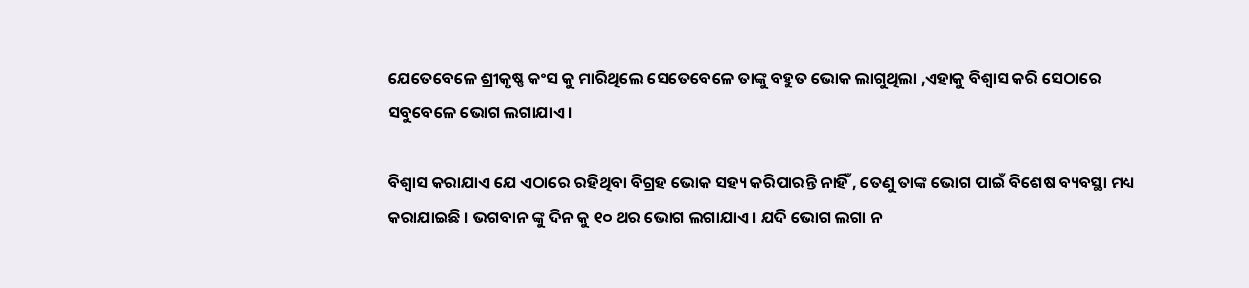ଯେତେବେଳେ ଶ୍ରୀକୃଷ୍ଣ କଂସ କୁ ମାରିଥିଲେ ସେତେବେଳେ ତାଙ୍କୁ ବହୁତ ଭୋକ ଲାଗୁଥିଲା ,ଏହାକୁ ବିଶ୍ୱାସ କରି ସେଠାରେ ସବୁବେଳେ ଭୋଗ ଲଗାଯାଏ ।

ବିଶ୍ୱାସ କରାଯାଏ ଯେ ଏଠାରେ ରହିଥିବା ବିଗ୍ରହ ଭୋକ ସହ୍ୟ କରିପାରନ୍ତି ନାହିଁ , ତେଣୁ ତାଙ୍କ ଭୋଗ ପାଇଁ ବିଶେଷ ବ୍ୟବସ୍ଥା ମଧ୍ୟ କରାଯାଇଛି । ଭଗବାନ ଙ୍କୁ ଦିନ କୁ ୧୦ ଥର ଭୋଗ ଲଗାଯାଏ । ଯଦି ଭୋଗ ଲଗା ନ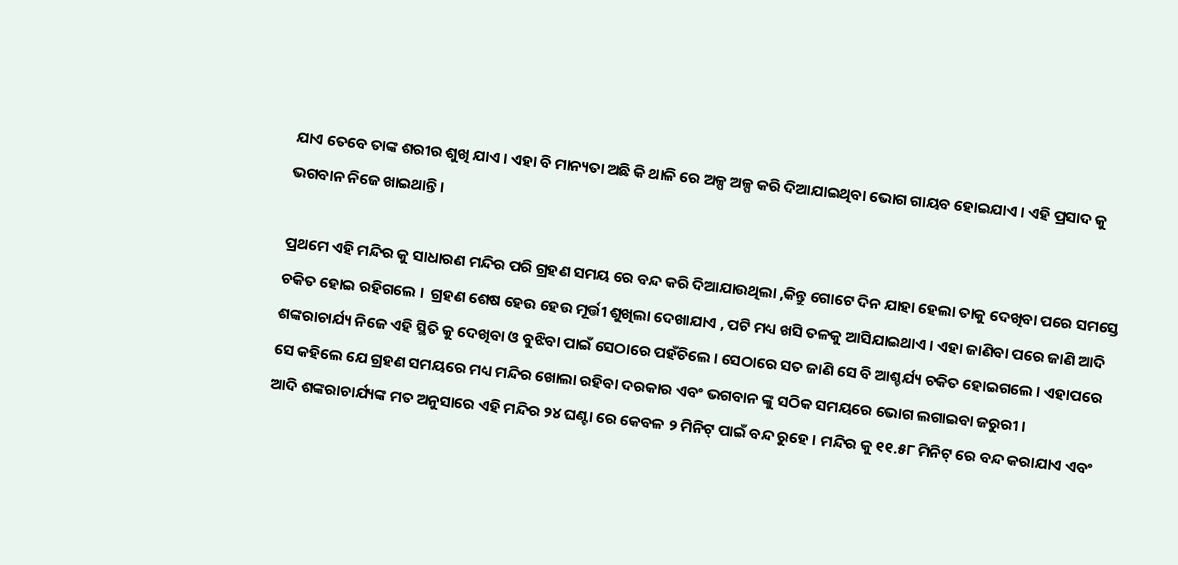ଯାଏ ତେବେ ତାଙ୍କ ଶରୀର ଶୁଖି ଯାଏ । ଏହା ବି ମାନ୍ୟତା ଅଛି କି ଥାଳି ରେ ଅଳ୍ପ ଅଳ୍ପ କରି ଦିଆଯାଇଥିବା ଭୋଗ ଗାୟବ ହୋଇଯାଏ । ଏହି ପ୍ରସାଦ କୁ ଭଗବାନ ନିଜେ ଖାଇଥାନ୍ତି ।

ପ୍ରଥମେ ଏହି ମନ୍ଦିର କୁ ସାଧାରଣ ମନ୍ଦିର ପରି ଗ୍ରହଣ ସମୟ ରେ ବନ୍ଦ କରି ଦିଆଯାଉଥିଲା ,କିନ୍ତୁ ଗୋଟେ ଦିନ ଯାହା ହେଲା ତାକୁ ଦେଖିବା ପରେ ସମସ୍ତେ ଚକିତ ହୋଇ ରହିଗଲେ ।  ଗ୍ରହଣ ଶେଷ ହେଉ ହେଉ ମୂର୍ତ୍ତୀ ଶୁଖିଲା ଦେଖାଯାଏ , ପଟି ମଧ୍ୟ ଖସି ତଳକୁ ଆସିଯାଇଥାଏ । ଏହା ଜାଣିବା ପରେ ଜାଣି ଆଦି ଶଙ୍କରାଚାର୍ଯ୍ୟ ନିଜେ ଏହି ସ୍ଥିତି କୁ ଦେଖିବା ଓ ବୁଝିବା ପାଇଁ ସେଠାରେ ପହଁଚିଲେ । ସେଠାରେ ସତ ଜାଣି ସେ ବି ଆଶ୍ଚର୍ଯ୍ୟ ଚକିତ ହୋଇଗଲେ । ଏହାପରେ ସେ କହିଲେ ଯେ ଗ୍ରହଣ ସମୟରେ ମଧ୍ୟ ମନ୍ଦିର ଖୋଲା ରହିବା ଦରକାର ଏବଂ ଭଗବାନ ଙ୍କୁ ସଠିକ ସମୟରେ ଭୋଗ ଲଗାଇବା ଜରୁରୀ ।
ଆଦି ଶଙ୍କରାଚାର୍ଯ୍ୟଙ୍କ ମତ ଅନୁସାରେ ଏହି ମନ୍ଦିର ୨୪ ଘଣ୍ଟା ରେ କେବଳ ୨ ମିନିଟ୍ ପାଇଁ ବନ୍ଦ ରୁହେ । ମନ୍ଦିର କୁ ୧୧.୫୮ ମିନିଟ୍ ରେ ବନ୍ଦ କରାଯାଏ ଏବଂ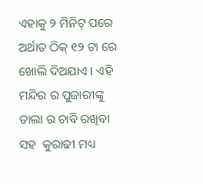ଏହାକୁ ୨ ମିନିଟ୍ ପରେ ଅର୍ଥାତ ଠିକ୍ ୧୨ ଟା ରେ ଖୋଲି ଦିଅଯାଏ । ଏହି ମନ୍ଦିର ର ପୁଜାରୀଙ୍କୁ ତାଲା ର ଚାବି ରଖିବା ସହ  କୁରାଢୀ ମଧ୍ୟ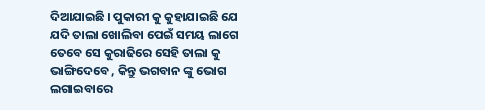ଦିଆଯାଇଛି । ପୁକାରୀ କୁ କୁହାଯାଇଛି ଯେ ଯଦି ତାଲା ଖୋଲିବା ପେଇଁ ସମୟ ଲାଗେ ତେବେ ସେ କୁରାଢିରେ ସେହି ତାଲା କୁ ଭାଙ୍ଗିଦେବେ , କିନ୍ତୁ ଭଗବାନ ଙ୍କୁ ଭୋଗ ଲଗାଇବାରେ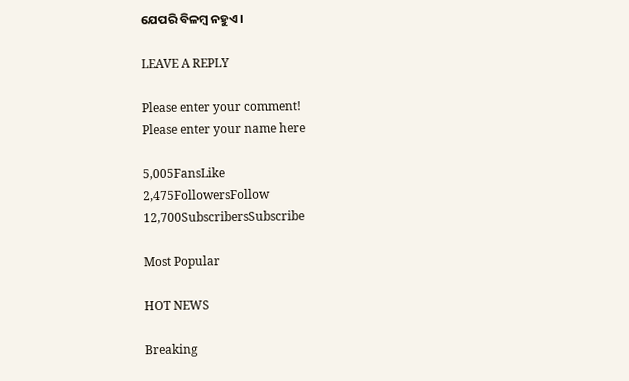ଯେପରି ବିଳମ୍ବ ନହୁଏ ।

LEAVE A REPLY

Please enter your comment!
Please enter your name here

5,005FansLike
2,475FollowersFollow
12,700SubscribersSubscribe

Most Popular

HOT NEWS

Breaking